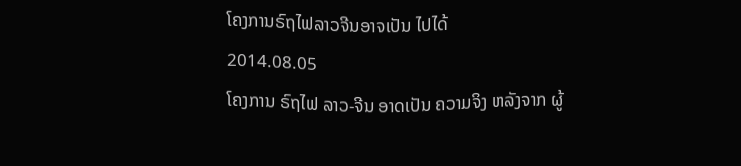ໂຄງການຣົຖໄຟລາວຈີນອາຈເປັນ ໄປໄດ້
2014.08.05
ໂຄງການ ຣົຖໄຟ ລາວ-ຈີນ ອາດເປັນ ຄວາມຈິງ ຫລັງຈາກ ຜູ້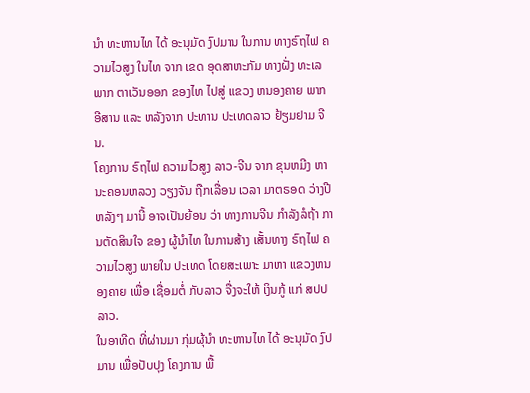ນຳ ທະຫານໄທ ໄດ້ ອະນຸມັດ ງົປມານ ໃນການ ທາງຣົຖໄຟ ຄວາມໄວສູງ ໃນໄທ ຈາກ ເຂດ ອຸດສາຫະກັມ ທາງຝັ່ງ ທະເລ ພາກ ຕາເວັນອອກ ຂອງໄທ ໄປສູ່ ແຂວງ ຫນອງຄາຍ ພາກອີສານ ແລະ ຫລັງຈາກ ປະທານ ປະເທດລາວ ຢ້ຽມຢາມ ຈີນ.
ໂຄງການ ຣົຖໄຟ ຄວາມໄວສູງ ລາວ-ຈີນ ຈາກ ຂຸນຫມີງ ຫາ ນະຄອນຫລວງ ວຽງຈັນ ຖືກເລື່ອນ ເວລາ ມາຕຣອດ ວ່າງປີ ຫລັງໆ ມານີ້ ອາຈເປັນຍ້ອນ ວ່າ ທາງການຈີນ ກຳລັງລໍຖ້າ ການຕັດສິນໃຈ ຂອງ ຜູ້ນຳໄທ ໃນການສ້າງ ເສັ້ນທາງ ຣົຖໄຟ ຄວາມໄວສູງ ພາຍໃນ ປະເທດ ໂດຍສະເພາະ ມາຫາ ແຂວງຫນອງຄາຍ ເພື່ອ ເຊື່ອມຕໍ່ ກັບລາວ ຈື່ງຈະໃຫ້ ເງິນກູ້ ແກ່ ສປປລາວ.
ໃນອາທີດ ທີ່ຜ່ານມາ ກຸ່ມຜຸ້ນຳ ທະຫານໄທ ໄດ້ ອະນຸມັດ ງົປມານ ເພື່ອປັບປຸງ ໂຄງການ ພື້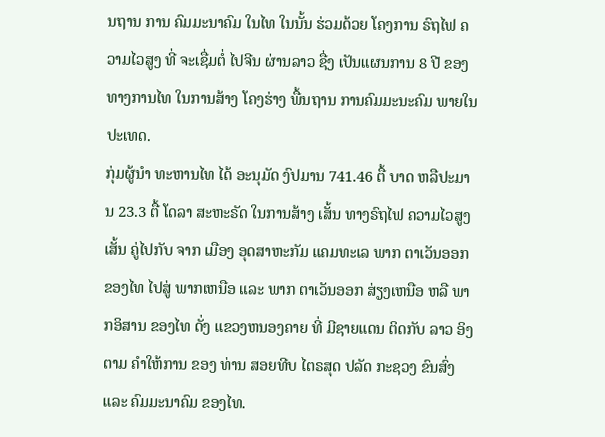ນຖານ ການ ຄົມມະນາຄົມ ໃນໄທ ໃນນັ້ນ ຮ່ວມດ້ວຍ ໂຄງການ ຣົຖໄຟ ຄວາມໄວສູງ ທີ່ ຈະເຊື່ມຕໍ່ ໄປຈີນ ຜ່ານລາວ ຊື່ງ ເປັນແຜນການ 8 ປີ ຂອງ ທາງການໄທ ໃນການສ້າງ ໂຄງຮ່າງ ພື້ນຖານ ການຄົມມະນະຄົມ ພາຍໃນ ປະເທດ.
ກຸ່ມຜູ້ນຳ ທະຫານໄທ ໄດ້ ອະນຸມັດ ງົປມານ 741.46 ຕື້ ບາດ ຫລືປະມານ 23.3 ຕື້ ໂດລາ ສະຫະຣັດ ໃນການສ້າງ ເສັ້ນ ທາງຣົຖໄຟ ຄວາມໄວສູງ ເສັ້ນ ຄູ່ໄປກັບ ຈາກ ເມືອງ ອຸດສາຫະກັມ ແຄມທະເລ ພາກ ຕາເວັນອອກ ຂອງໄທ ໄປສູ່ ພາກເຫນືອ ແລະ ພາກ ຕາເວັນອອກ ສ່ຽງເຫນືອ ຫລື ພາກອິສານ ຂອງໄທ ດັ່ງ ແຂວງຫນອງຄາຍ ທີ່ ມີຊາຍແດນ ຕິດກັບ ລາວ ອິງຕາມ ຄຳໃຫ້ການ ຂອງ ທ່ານ ສອຍທີບ ໄຕຣສຸດ ປລັດ ກະຊວງ ຂົນສົ່ງ ແລະ ຄົມມະນາຄົມ ຂອງໄທ.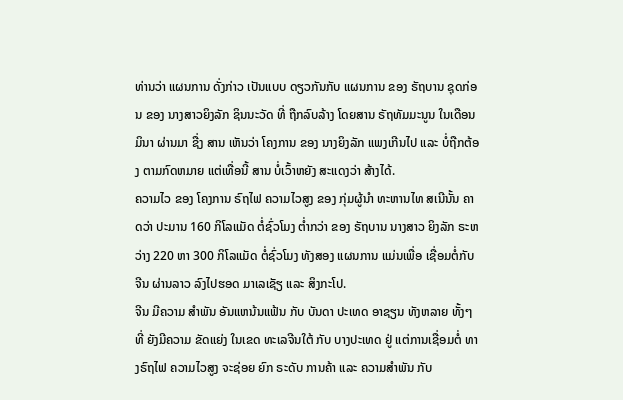ທ່ານວ່າ ແຜນການ ດັ່ງກ່າວ ເປັນແບບ ດຽວກັນກັບ ແຜນການ ຂອງ ຣັຖບານ ຊຸດກ່ອນ ຂອງ ນາງສາວຍິງລັກ ຊິນນະວັດ ທີ່ ຖືກລົບລ້າງ ໂດຍສານ ຣັຖທັມມະນູນ ໃນເດືອນ ມິນາ ຜ່ານມາ ຊື່ງ ສານ ເຫັນວ່າ ໂຄງການ ຂອງ ນາງຍິງລັກ ແພງເກີນໄປ ແລະ ບໍ່ຖືກຕ້ອງ ຕາມກົດຫມາຍ ແຕ່ເທື່ອນີ້ ສານ ບໍ່ເວົ້າຫຍັງ ສະແດງວ່າ ສ້າງໄດ້.
ຄວາມໄວ ຂອງ ໂຄງການ ຣົຖໄຟ ຄວາມໄວສູງ ຂອງ ກຸ່ມຜູ້ນຳ ທະຫານໄທ ສເນີນັ້ນ ຄາດວ່າ ປະມານ 160 ກິໂລແມັດ ຕໍ່ຊົ່ວໂມງ ຕ່ຳກວ່າ ຂອງ ຣັຖບານ ນາງສາວ ຍິງລັກ ຣະຫວ່າງ 220 ຫາ 300 ກິໂລແມັດ ຕໍ່ຊົ່ວໂມງ ທັງສອງ ແຜນການ ແມ່ນເພື່ອ ເຊື່ອມຕໍ່ກັບ ຈີນ ຜ່ານລາວ ລົງໄປຮອດ ມາເລເຊັຽ ແລະ ສິງກະໂປ.
ຈີນ ມີຄວາມ ສຳພັນ ອັນແຫນ້ນແຟ້ນ ກັບ ບັນດາ ປະເທດ ອາຊຽນ ທັງຫລາຍ ທັ້ງໆທີ່ ຍັງມີຄວາມ ຂັດແຍ່ງ ໃນເຂດ ທະເລຈີນໃຕ້ ກັບ ບາງປະເທດ ຢູ່ ແຕ່ການເຊື່ອມຕໍ່ ທາງຣົຖໄຟ ຄວາມໄວສູງ ຈະຊ່ອຍ ຍົກ ຣະດັບ ການຄ້າ ແລະ ຄວາມສຳພັນ ກັບ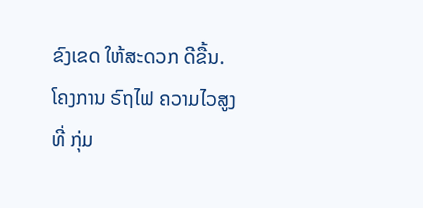ຂົງເຂດ ໃຫ້ສະດວກ ດີຂື້ນ.
ໂຄງການ ຣົຖໄຟ ຄວາມໄວສູງ ທີ່ ກຸ່ມ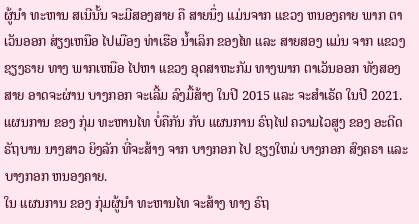ຜູ້ນຳ ທະຫານ ສເນີນັ້ນ ຈະມີສອງສາຍ ຄື ສາຍນຶ່ງ ແມ່ນຈາກ ແຂວງ ຫນອງຄາຍ ພາກ ຕາເວັນອອກ ສ່ຽງເຫນືອ ໄປເມືອງ ທ່າເຮືອ ນ້ຳເລິກ ຂອງໄທ ແລະ ສາຍສອງ ແມ່ນ ຈາກ ແຂວງ ຊຽງຣາຍ ທາງ ພາກເຫນືອ ໄປຫາ ແຂວງ ອຸດສາຫະກັມ ທາງພາກ ຕາເວັນອອກ ທັງສອງສາຍ ອາດຈະຜ່ານ ບາງກອກ ຈະເລີ້ມ ລົງມື້ສ້າງ ໃນປີ 2015 ແລະ ຈະສຳເຣັດ ໃນປີ 2021.
ແຜນການ ຂອງ ກຸ່ມ ທະຫານໄທ ບໍ່ຄືກັນ ກັບ ແຜນການ ຣົຖໄຟ ຄວາມໄວສູງ ຂອງ ອະດີດ ຣັຖບານ ນາງສາວ ຍິງລັກ ທີ່ຈະສ້າງ ຈາກ ບາງກອກ ໄປ ຊຽງໃຫມ່ ບາງກອກ ສົງຄຣາ ແລະ ບາງກອກ ຫນອງຄາຍ.
ໃນ ແຜນການ ຂອງ ກຸ່ມຜູ້ນຳ ທະຫານໄທ ຈະສ້າງ ທາງ ຣົຖ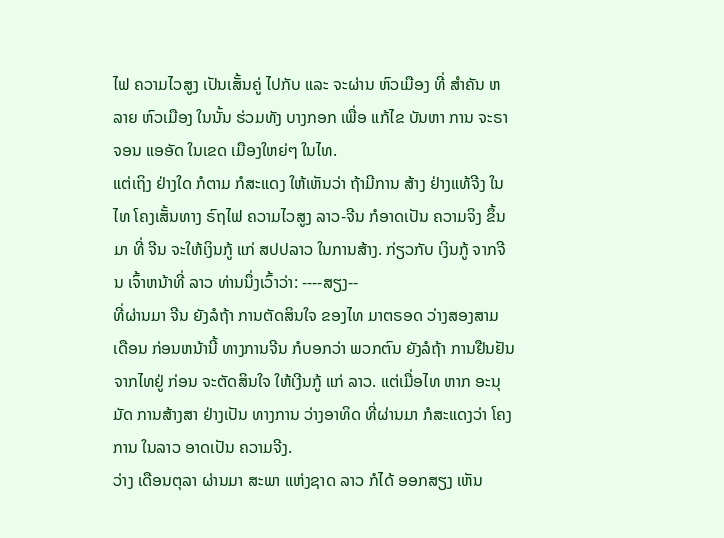ໄຟ ຄວາມໄວສູງ ເປັນເສັ້ນຄູ່ ໄປກັບ ແລະ ຈະຜ່ານ ຫົວເມືອງ ທີ່ ສຳຄັນ ຫລາຍ ຫົວເມືອງ ໃນນັ້ນ ຮ່ວມທັງ ບາງກອກ ເພື່ອ ແກ້ໄຂ ບັນຫາ ການ ຈະຣາຈອນ ແອອັດ ໃນເຂດ ເມືອງໃຫຍ່ໆ ໃນໄທ.
ແຕ່ເຖິງ ຢ່າງໃດ ກໍຕາມ ກໍສະແດງ ໃຫ້ເຫັນວ່າ ຖ້າມີການ ສ້າງ ຢ່າງແທ້ຈີງ ໃນໄທ ໂຄງເສັ້ນທາງ ຣົຖໄຟ ຄວາມໄວສູງ ລາວ-ຈີນ ກໍອາດເປັນ ຄວາມຈິງ ຂຶ້ນມາ ທີ່ ຈີນ ຈະໃຫ້ເງິນກູ້ ແກ່ ສປປລາວ ໃນການສ້າງ. ກ່ຽວກັບ ເງິນກູ້ ຈາກຈີນ ເຈົ້າຫນ້າທີ່ ລາວ ທ່ານນຶ່ງເວົ້າວ່າ: ----ສຽງ--
ທີ່ຜ່ານມາ ຈີນ ຍັງລໍຖ້າ ການຕັດສິນໃຈ ຂອງໄທ ມາຕຣອດ ວ່າງສອງສາມ ເດືອນ ກ່ອນຫນ້ານີ້ ທາງການຈີນ ກໍບອກວ່າ ພວກຕົນ ຍັງລໍຖ້າ ການຢືນຢັນ ຈາກໄທຢູ່ ກ່ອນ ຈະຕັດສິນໃຈ ໃຫ້ເງີນກູ້ ແກ່ ລາວ. ແຕ່ເມື່ອໄທ ຫາກ ອະນຸມັດ ການສ້າງສາ ຢ່າງເປັນ ທາງການ ວ່າງອາທິດ ທີ່ຜ່ານມາ ກໍສະແດງວ່າ ໂຄງການ ໃນລາວ ອາດເປັນ ຄວາມຈີງ.
ວ່າງ ເດືອນຕຸລາ ຜ່ານມາ ສະພາ ແຫ່ງຊາດ ລາວ ກໍໄດ້ ອອກສຽງ ເຫັນ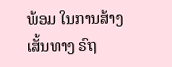ພ້ອມ ໃນການສ້າງ ເສັ້ນທາງ ຣົຖ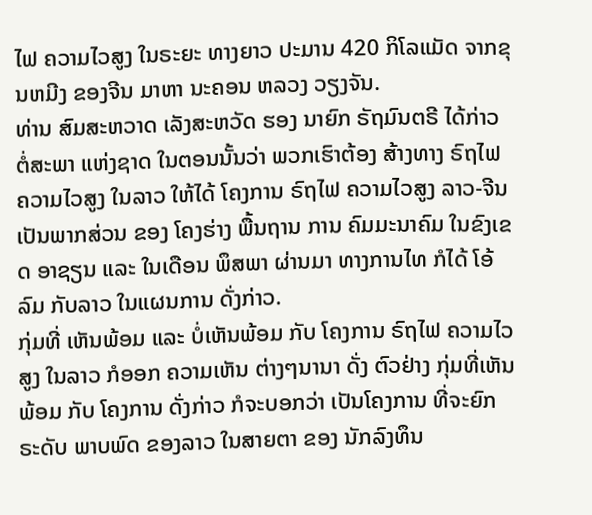ໄຟ ຄວາມໄວສູງ ໃນຣະຍະ ທາງຍາວ ປະມານ 420 ກິໂລແມັດ ຈາກຂຸນຫມີງ ຂອງຈີນ ມາຫາ ນະຄອນ ຫລວງ ວຽງຈັນ.
ທ່ານ ສົມສະຫວາດ ເລັງສະຫວັດ ຮອງ ນາຍົກ ຣັຖມົນຕຣີ ໄດ້ກ່າວ ຕໍ່ສະພາ ແຫ່ງຊາດ ໃນຕອນນັ້ນວ່າ ພວກເຮົາຕ້ອງ ສ້າງທາງ ຣົຖໄຟ ຄວາມໄວສູງ ໃນລາວ ໃຫ້ໄດ້ ໂຄງການ ຣົຖໄຟ ຄວາມໄວສູງ ລາວ-ຈີນ ເປັນພາກສ່ວນ ຂອງ ໂຄງຮ່າງ ພື້ນຖານ ການ ຄົມມະນາຄົມ ໃນຂົງເຂດ ອາຊຽນ ແລະ ໃນເດືອນ ພຶສພາ ຜ່ານມາ ທາງການໄທ ກໍໄດ້ ໂອ້ລົມ ກັບລາວ ໃນແຜນການ ດັ່ງກ່າວ.
ກຸ່ມທີ່ ເຫັນພ້ອມ ແລະ ບໍ່ເຫັນພ້ອມ ກັບ ໂຄງການ ຣົຖໄຟ ຄວາມໄວສູງ ໃນລາວ ກໍອອກ ຄວາມເຫັນ ຕ່າງໆນານາ ດັ່ງ ຕົວຢ່າງ ກຸ່ມທີ່ເຫັນພ້ອມ ກັບ ໂຄງການ ດັ່ງກ່າວ ກໍຈະບອກວ່າ ເປັນໂຄງການ ທີ່ຈະຍົກ ຣະດັບ ພາບພົດ ຂອງລາວ ໃນສາຍຕາ ຂອງ ນັກລົງທຶນ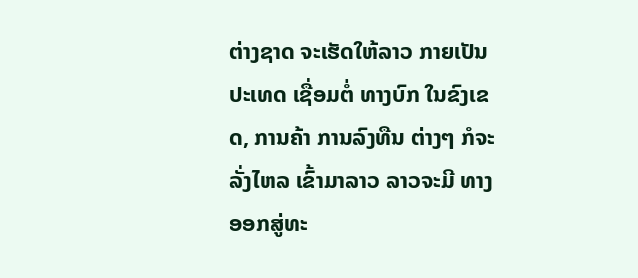ຕ່າງຊາດ ຈະເຮັດໃຫ້ລາວ ກາຍເປັນ ປະເທດ ເຊື່ອມຕໍ່ ທາງບົກ ໃນຂົງເຂດ, ການຄ້າ ການລົງທືນ ຕ່າງໆ ກໍຈະລັ່ງໄຫລ ເຂົ້າມາລາວ ລາວຈະມີ ທາງ ອອກສູ່ທະ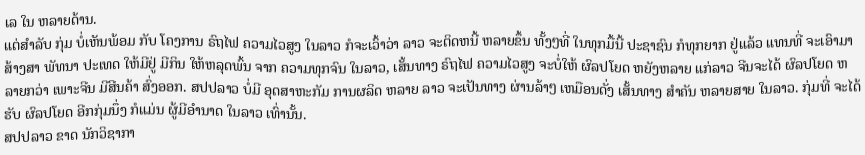ເລ ໃນ ຫລາຍດ້ານ.
ແຕ່ສຳລັບ ກຸ່ມ ບໍ່ເຫັນພ້ອມ ກັບ ໂຄງການ ຣົຖໄຟ ຄວາມໄວສູງ ໃນລາວ ກໍຈະເວົ້າວ່າ ລາວ ຈະຕິດຫນີ້ ຫລາຍຂຶ້ນ ທັ້ງໆທີ່ ໃນທຸກມື້ນີ້ ປະຊາຊົນ ກໍທຸກຍາກ ຢູ່ແລ້ວ ແທນທີ່ ຈະເອົາມາ ສ້າງສາ ພັທນາ ປະເທດ ໃຫ້ມີຢູ່ ມີກິນ ໃຫ້ຫລຸດພົ້ນ ຈາກ ຄວາມທຸກຈົນ ໃນລາວ, ເສັ້ນທາງ ຣົຖໄຟ ຄວາມໄວສູງ ຈະບໍ່ໃຫ້ ຜົລປໂຍດ ຫຍັງຫລາຍ ແກ່ລາວ ຈີນຈະໄດ້ ຜົລປໂຍດ ຫລາຍກວ່າ ເພາະຈີນ ມີສີນຄ້າ ສົ່ງອອກ. ສປປລາວ ບໍ່ມີ ອຸດສາຫະກັມ ການຜລິດ ຫລາຍ ລາວ ຈະເປັນທາງ ຜ່ານລ້າໆ ເຫມືອນດັ່ງ ເສັ້ນທາງ ສຳຄັນ ຫລາຍສາຍ ໃນລາວ. ກຸ່ມທີ່ ຈະໄດ້ຮັບ ຜົລປໂຍດ ອີກກຸ່ມນຶ່ງ ກໍແມ່ນ ຜູ້ມີອຳນາດ ໃນລາວ ເທົ່ານັ້ນ.
ສປປລາວ ຂາດ ນັກວິຊາກາ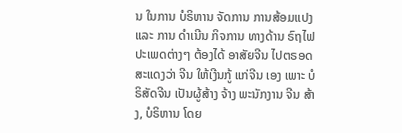ນ ໃນການ ບໍຣິຫານ ຈັດການ ການສ້ອມແປງ ແລະ ການ ດຳເນີນ ກິຈການ ທາງດ້ານ ຣົຖໄຟ ປະເພດຕ່າງໆ ຕ້ອງໄດ້ ອາສັຍຈີນ ໄປຕຣອດ ສະແດງວ່າ ຈີນ ໃຫ້ເງີນກູ້ ແກ່ຈີນ ເອງ ເພາະ ບໍຣິສັດຈີນ ເປັນຜູ້ສ້າງ ຈ້າງ ພະນັກງານ ຈີນ ສ້າງ, ບໍຣິຫານ ໂດຍ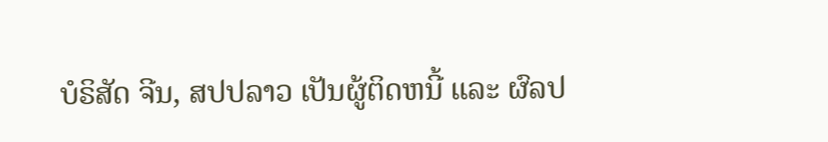ບໍຣິສັດ ຈີນ, ສປປລາວ ເປັນຜູ້ຕິດຫນີ້ ແລະ ຜົລປ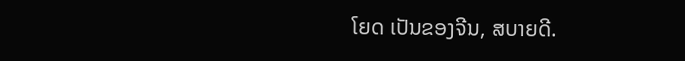ໂຍດ ເປັນຂອງຈີນ, ສບາຍດີ.